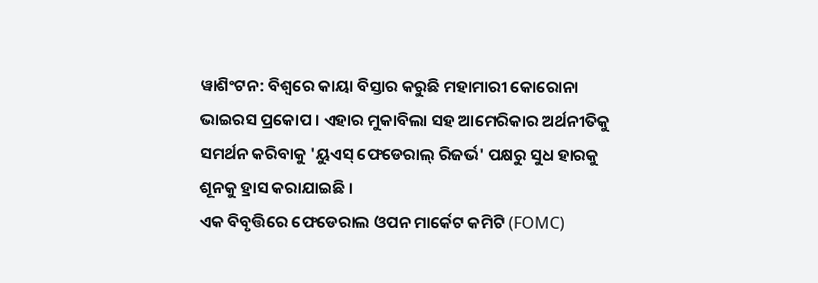ୱାଶିଂଟନ: ବିଶ୍ବରେ କାୟା ବିସ୍ତାର କରୁଛି ମହାମାରୀ କୋରୋନା ଭାଇରସ ପ୍ରକୋପ । ଏହାର ମୁକାବିଲା ସହ ଆମେରିକାର ଅର୍ଥନୀତିକୁ ସମର୍ଥନ କରିବାକୁ 'ୟୁଏସ୍ ଫେଡେରାଲ୍ ରିଜର୍ଭ' ପକ୍ଷରୁ ସୁଧ ହାରକୁ ଶୂନକୁ ହ୍ରାସ କରାଯାଇଛି ।
ଏକ ବିବୃତ୍ତିରେ ଫେଡେରାଲ ଓପନ ମାର୍କେଟ କମିଟି (FOMC)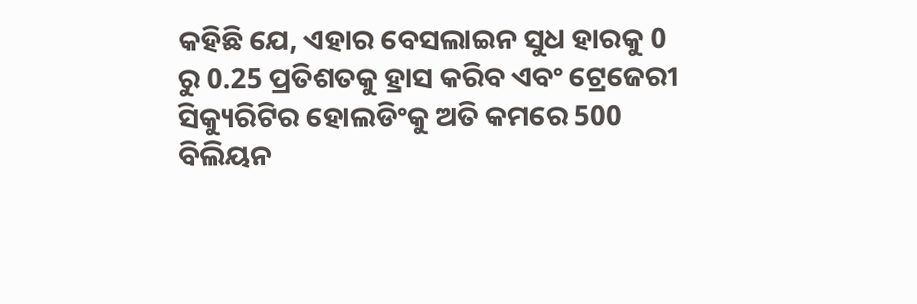କହିଛି ଯେ, ଏହାର ବେସଲାଇନ ସୁଧ ହାରକୁ 0 ରୁ 0.25 ପ୍ରତିଶତକୁ ହ୍ରାସ କରିବ ଏବଂ ଟ୍ରେଜେରୀ ସିକ୍ୟୁରିଟିର ହୋଲଡିଂକୁ ଅତି କମରେ 500 ବିଲିୟନ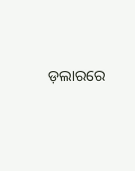ଡ଼ଲାରରେ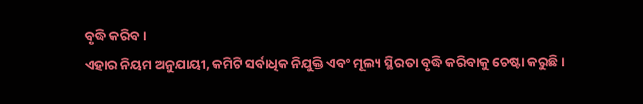ବୃଦ୍ଧି କରିବ।
ଏହାର ନିୟମ ଅନୁଯାୟୀ, କମିଟି ସର୍ବାଧିକ ନିଯୁକ୍ତି ଏବଂ ମୂଲ୍ୟ ସ୍ଥିରତା ବୃଦ୍ଧି କରିବାକୁ ଚେଷ୍ଟା କରୁଛି ।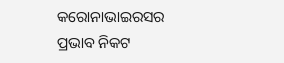କରୋନାଭାଇରସର ପ୍ରଭାବ ନିକଟ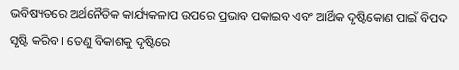ଭବିଷ୍ୟତରେ ଅର୍ଥନୈତିକ କାର୍ଯ୍ୟକଳାପ ଉପରେ ପ୍ରଭାବ ପକାଇବ ଏବଂ ଆର୍ଥିକ ଦୃଷ୍ଟିକୋଣ ପାଇଁ ବିପଦ ସୃଷ୍ଟି କରିବ । ତେଣୁ ବିକାଶକୁ ଦୃଷ୍ଟିରେ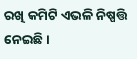ରଖି କମିଟି ଏଭଳି ନିଷ୍ପତ୍ତି ନେଇଛି ।